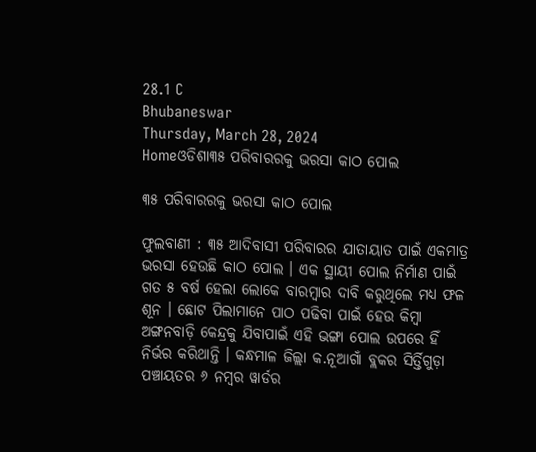28.1 C
Bhubaneswar
Thursday, March 28, 2024
Homeଓଡିଶା୩୫ ପରିବାରରକୁ ଭରସା କାଠ ପୋଲ

୩୫ ପରିବାରରକୁ ଭରସା କାଠ ପୋଲ

ଫୁଲବାଣୀ : ୩୫ ଆଦିବାସୀ ପରିବାରର ଯାତାୟାତ ପାଇଁ ଏକମାତ୍ର ଭରସା ହେଉଛି କାଠ ପୋଲ । ଏକ ସ୍ଥାୟୀ ପୋଲ ନିର୍ମାଣ ପାଇଁ ଗତ ୫ ବର୍ଷ ହେଲା ଲୋକେ ବାରମ୍ବାର ଦାବି କରୁଥିଲେ ମଧ୍ୟ ଫଳ ଶୂନ । ଛୋଟ ପିଲାମାନେ ପାଠ ପଢିବା ପାଇଁ ହେଉ କିମ୍ବା ଅଙ୍ଗନବାଡ଼ି କେନ୍ଦ୍ରକୁ ଯିବାପାଇଁ ଏହି ଭଙ୍ଗା ପୋଲ ଉପରେ ହିଁ ନିର୍ଭର କରିଥାନ୍ତି । କନ୍ଧମାଳ ଜିଲ୍ଲା କ.ନୂଆଗାଁ ବ୍ଲକର ସିର୍ତ୍ତିଗୁଡ଼ା ପଞ୍ଚାୟତର ୬ ନମ୍ବର ୱାର୍ଡର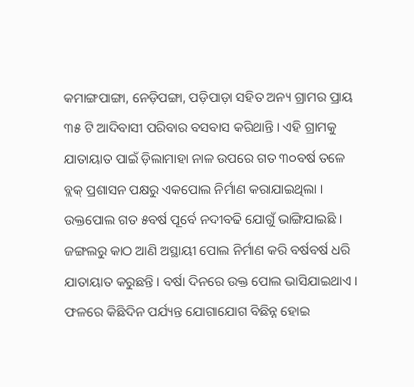କମାଙ୍ଗପାଙ୍ଗା, ନେଡ଼ିପଙ୍ଗା, ପଡ଼ିପାଡ଼ା ସହିତ ଅନ୍ୟ ଗ୍ରାମର ପ୍ରାୟ ୩୫ ଟି ଆଦିବାସୀ ପରିବାର ବସବାସ କରିଥାନ୍ତି । ଏହି ଗ୍ରାମକୁ ଯାତାୟାତ ପାଇଁ ଡ଼ିଲାମାହା ନାଳ ଉପରେ ଗତ ୩୦ବର୍ଷ ତଳେ ବ୍ଲକ୍ ପ୍ରଶାସନ ପକ୍ଷରୁ ଏକପୋଲ ନିର୍ମାଣ କରାଯାଇଥିଲା । ଉକ୍ତପୋଲ ଗତ ୫ବର୍ଷ ପୂର୍ବେ ନଦୀବଢି ଯୋଗୁଁ ଭାଙ୍ଗିଯାଇଛି । ଜଙ୍ଗଲରୁ କାଠ ଆଣି ଅସ୍ଥାୟୀ ପୋଲ ନିର୍ମାଣ କରି ବର୍ଷବର୍ଷ ଧରି ଯାତାୟାତ କରୁଛନ୍ତି । ବର୍ଷା ଦିନରେ ଉକ୍ତ ପୋଲ ଭାସିଯାଇଥାଏ । ଫଳରେ କିଛିଦିନ ପର୍ଯ୍ୟନ୍ତ ଯୋଗାଯୋଗ ବିଛିନ୍ନ ହୋଇ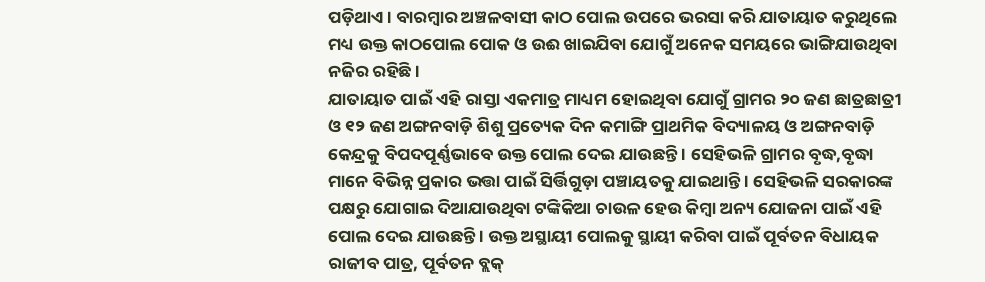ପଡ଼ିଥାଏ । ବାରମ୍ବାର ଅଞ୍ଚଳବାସୀ କାଠ ପୋଲ ଉପରେ ଭରସା କରି ଯାତାୟାତ କରୁଥିଲେ ମଧ୍ୟ ଉକ୍ତ କାଠପୋଲ ପୋକ ଓ ଉଈ ଖାଇଯିବା ଯୋଗୁଁ ଅନେକ ସମୟରେ ଭାଙ୍ଗିଯାଉଥିବା ନଜିର ରହିଛି ।
ଯାତାୟାତ ପାଇଁ ଏହି ରାସ୍ତା ଏକମାତ୍ର ମାଧ୍ୟମ ହୋଇଥିବା ଯୋଗୁଁ ଗ୍ରାମର ୨୦ ଜଣ ଛାତ୍ରଛାତ୍ରୀ ଓ ୧୨ ଜଣ ଅଙ୍ଗନବାଡ଼ି ଶିଶୁ ପ୍ରତ୍ୟେକ ଦିନ କମାଙ୍ଗି ପ୍ରାଥମିକ ବିଦ୍ୟାଳୟ ଓ ଅଙ୍ଗନବାଡ଼ି କେନ୍ଦ୍ରକୁ ବିପଦପୂର୍ଣ୍ଣଭାବେ ଉକ୍ତ ପୋଲ ଦେଇ ଯାଉଛନ୍ତି । ସେହିଭଳି ଗ୍ରାମର ବୃଦ୍ଧ,ବୃଦ୍ଧା ମାନେ ବିଭିନ୍ନ ପ୍ରକାର ଭତ୍ତା ପାଇଁ ସିର୍ତ୍ତିଗୁଡ଼ା ପଞ୍ଚାୟତକୁ ଯାଇଥାନ୍ତି । ସେହିଭଳି ସରକାରଙ୍କ ପକ୍ଷରୁ ଯୋଗାଇ ଦିଆଯାଉଥିବା ଟଙ୍କିକିଆ ଚାଉଳ ହେଉ କିମ୍ବା ଅନ୍ୟ ଯୋଜନା ପାଇଁ ଏହି ପୋଲ ଦେଇ ଯାଉଛନ୍ତି । ଉକ୍ତ ଅସ୍ଥାୟୀ ପୋଲକୁ ସ୍ଥାୟୀ କରିବା ପାଇଁ ପୂର୍ବତନ ବିଧାୟକ ରାଜୀବ ପାତ୍ର, ପୂର୍ବତନ ବ୍ଲକ୍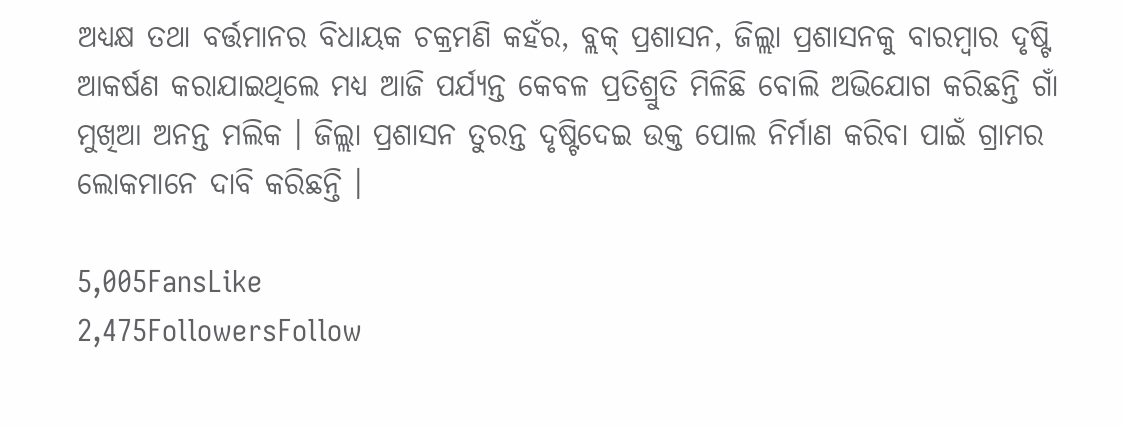ଅଧ୍ୟକ୍ଷ ତଥା ବର୍ତ୍ତମାନର ବିଧାୟକ ଚକ୍ରମଣି କହଁର, ବ୍ଲକ୍ ପ୍ରଶାସନ, ଜିଲ୍ଲା ପ୍ରଶାସନକୁ ବାରମ୍ବାର ଦୃଷ୍ଟି ଆକର୍ଷଣ କରାଯାଇଥିଲେ ମଧ୍ୟ ଆଜି ପର୍ଯ୍ୟନ୍ତ କେବଳ ପ୍ରତିଶ୍ରୁତି ମିଳିଛି ବୋଲି ଅଭିଯୋଗ କରିଛନ୍ତି ଗାଁ ମୁଖିଆ ଅନନ୍ତ ମଲିକ । ଜିଲ୍ଲା ପ୍ରଶାସନ ତୁରନ୍ତ ଦୃଷ୍ଟିଦେଇ ଉକ୍ତ ପୋଲ ନିର୍ମାଣ କରିବା ପାଇଁ ଗ୍ରାମର ଲୋକମାନେ ଦାବି କରିଛନ୍ତି ।

5,005FansLike
2,475FollowersFollow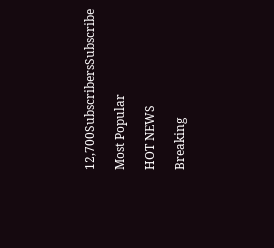12,700SubscribersSubscribe

Most Popular

HOT NEWS

Breaking